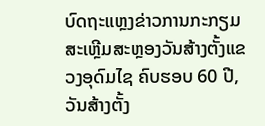ບົດຖະແຫຼງຂ່າວການກະກຽມສະເຫຼີມສະຫຼອງວັນສ້າງຕັ້ງແຂວງອຸດົມໄຊ ຄົບຮອບ 60 ປີ, ວັນສ້າງຕັ້ງ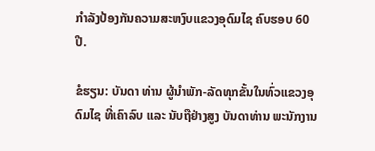ກຳລັງປ້ອງກັນຄວາມສະຫງົບແຂວງອຸດົມໄຊ ຄົບຮອບ 60 ປີ.

ຂໍຮຽນ: ບັນດາ ທ່ານ ຜູ້ນຳພັກ-ລັດທຸກຂັ້ນໃນທົ່ວແຂວງອຸດົມໄຊ ທີ່ເຄົາລົບ ແລະ ນັບຖືຢ່າງສູງ ບັນດາທ່ານ ພະນັກງານ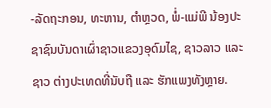-ລັດຖະກອນ, ທະຫານ, ຕຳຫຼວດ, ພໍ່-ແມ່ພີ ນ້ອງປະຊາຊົນບັນດາເຜົ່າຊາວແຂວງອຸດົມໄຊ, ຊາວລາວ ແລະ ຊາວ ຕ່າງປະເທດທີ່ນັບຖື ແລະ ຮັກແພງທັງຫຼາຍ.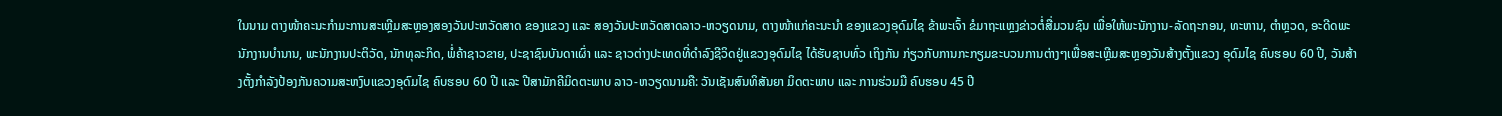ໃນນາມ ຕາງໜ້າຄະນະກຳມະການສະເຫຼີມສະຫຼອງສອງວັນປະຫວັດສາດ ຂອງແຂວງ ແລະ ສອງວັນປະຫວັດສາດລາວ-ຫວຽດນາມ, ຕາງໜ້າແກ່ຄະນະນຳ ຂອງແຂວງອຸດົມໄຊ ຂ້າພະເຈົ້າ ຂໍມາຖະແຫຼງຂ່າວຕໍ່ສື່ມວນຊົນ ເພື່ອໃຫ້ພະນັກງານ-ລັດຖະກອນ, ທະຫານ, ຕຳຫຼວດ, ອະດີດພະນັກງານບຳນານ, ພະນັກງານປະຕິວັດ, ນັກທຸລະກິດ, ພໍ່ຄ້າຊາວຂາຍ, ປະຊາຊົນບັນດາເຜົ່າ ແລະ ຊາວຕ່າງປະເທດທີ່ດຳລົງຊີວິດຢູ່ແຂວງອຸດົມໄຊ ໄດ້ຮັບຊາບທົ່ວ ເຖິງກັນ ກ່ຽວກັບການກະກຽມຂະບວນການຕ່າງໆເພື່ອສະເຫຼີມສະຫຼອງວັນສ້າງຕັ້ງແຂວງ ອຸດົມໄຊ ຄົບຮອບ 60 ປີ, ວັນສ້າງຕັ້ງກຳລັງປ້ອງກັນຄວາມສະຫງົບແຂວງອຸດົມໄຊ ຄົບຮອບ 60 ປີ ແລະ ປີສາມັກຄີມິດຕະພາບ ລາວ-ຫວຽດນາມຄື: ວັນເຊັນສົນທິສັນຍາ ມິດຕະພາບ ແລະ ການຮ່ວມມື ຄົບຮອບ 45 ປີ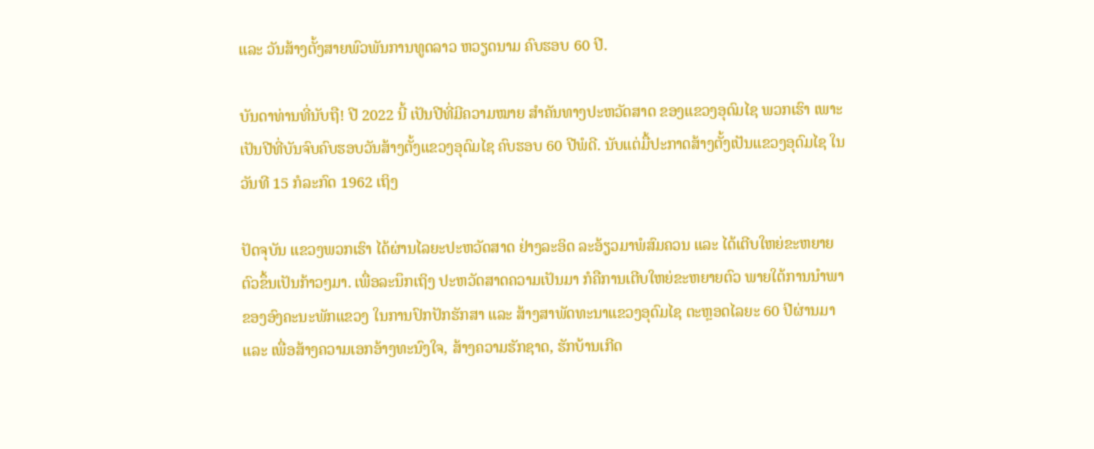ແລະ ວັນສ້າງຕັ້ງສາຍພົວພັນການທູດລາວ ຫວຽດນາມ ຄົບຮອບ 60 ປີ.

ບັນດາທ່ານທີ່ນັບຖື! ປີ 2022 ນີ້ ເປັນປີທີ່ມີຄວາມໝາຍ ສຳຄັນທາງປະຫວັດສາດ ຂອງແຂວງອຸດົມໄຊ ພວກເຮົາ ເພາະເປັນປີທີ່ບັນຈົບຄົບຮອບວັນສ້າງຕັ້ງແຂວງອຸດົມໄຊ ຄົບຮອບ 60 ປີພໍດີ. ນັບແຕ່ມື້ປະກາດສ້າງຕັ້ງເປັນແຂວງອຸດົມໄຊ ໃນວັນທີ 15 ກໍລະກົດ 1962 ເຖິງ

ປັດຈຸບັນ ແຂວງພວກເຮົາ ໄດ້ຜ່ານໄລຍະປະຫວັດສາດ ຢ່າງລະອິດ ລະອ້ຽວມາພໍສົມຄວນ ແລະ ໄດ້ເຕີບໃຫຍ່ຂະຫຍາຍຕົວຂຶ້ນເປັນກ້າວໆມາ. ເພື່ອລະນຶກເຖິງ ປະຫວັດສາດຄວາມເປັນມາ ກໍຄືການເຕີບໃຫຍ່ຂະຫຍາຍຕົວ ພາຍໃຕ້ການນຳພາ ຂອງອົງຄະນະພັກແຂວງ ໃນການປົກປັກຮັກສາ ແລະ ສ້າງສາພັດທະນາແຂວງອຸດົມໄຊ ຕະຫຼອດໄລຍະ 60 ປີຜ່ານມາ ແລະ ເພື່ອສ້າງຄວາມເອກອ້າງທະນົງໃຈ, ສ້າງຄວາມຮັກຊາດ, ຮັກບ້ານເກີດ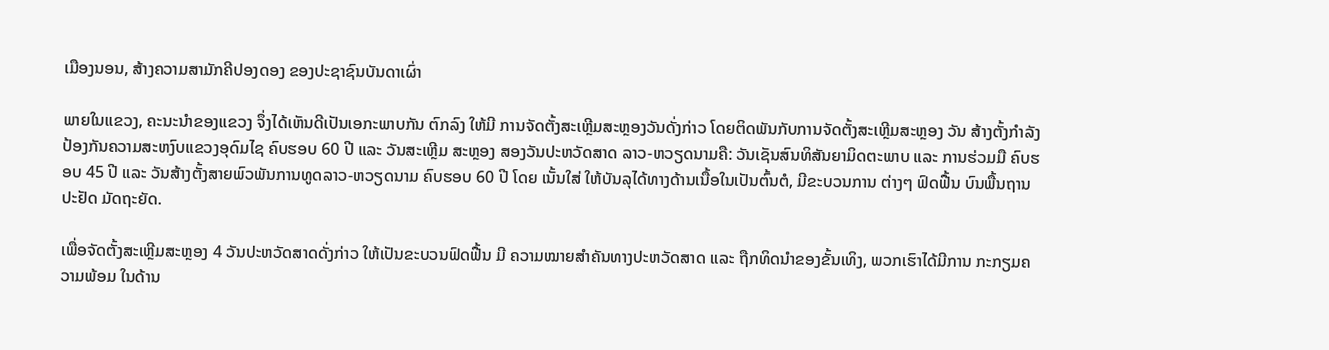ເມືອງນອນ, ສ້າງຄວາມສາມັກຄີປອງດອງ ຂອງປະຊາຊົນບັນດາເຜົ່າ

ພາຍໃນແຂວງ, ຄະນະນຳຂອງແຂວງ ຈຶ່ງໄດ້ເຫັນດີເປັນເອກະພາບກັນ ຕົກລົງ ໃຫ້ມີ ການຈັດຕັ້ງສະເຫຼີມສະຫຼອງວັນດັ່ງກ່າວ ໂດຍຕິດພັນກັບການຈັດຕັ້ງສະເຫຼີມສະຫຼອງ ວັນ ສ້າງຕັ້ງກຳລັງປ້ອງກັນຄວາມສະຫງົບແຂວງອຸດົມໄຊ ຄົບຮອບ 60 ປີ ແລະ ວັນສະເຫຼີມ ສະຫຼອງ ສອງວັນປະຫວັດສາດ ລາວ-ຫວຽດນາມຄື: ວັນເຊັນສົນທິສັນຍາມິດຕະພາບ ແລະ ການຮ່ວມມື ຄົບຮອບ 45 ປີ ແລະ ວັນສ້າງຕັ້ງສາຍພົວພັນການທູດລາວ-ຫວຽດນາມ ຄົບຮອບ 60 ປີ ໂດຍ ເນັ້ນໃສ່ ໃຫ້ບັນລຸໄດ້ທາງດ້ານເນື້ອໃນເປັນຕົ້ນຕໍ, ມີຂະບວນການ ຕ່າງໆ ຟົດຟື້ນ ບົນພື້ນຖານປະຢັດ ມັດຖະຍັດ.

ເພື່ອຈັດຕັ້ງສະເຫຼີມສະຫຼອງ 4 ວັນປະຫວັດສາດດັ່ງກ່າວ ໃຫ້ເປັນຂະບວນຟົດຟື້ນ ມີ ຄວາມໝາຍສຳຄັນທາງປະຫວັດສາດ ແລະ ຖືກທິດນຳຂອງຂັ້ນເທິງ, ພວກເຮົາໄດ້ມີການ ກະກຽມຄວາມພ້ອມ ໃນດ້ານ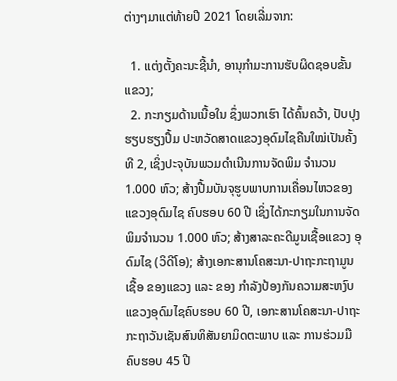ຕ່າງໆມາແຕ່ທ້າຍປີ 2021 ໂດຍເລີ່ມຈາກ:

  1. ແຕ່ງຕັ້ງຄະນະຊີ້ນຳ, ອານຸກຳມະການຮັບຜິດຊອບຂັ້ນແຂວງ;
  2. ກະກຽມດ້ານເນື້ອໃນ ຊຶ່ງພວກເຮົາ ໄດ້ຄົ້ນຄວ້າ, ປັບປຸງຮຽບຮຽງປຶ້ມ ປະຫວັດສາດແຂວງອຸດົມໄຊຄືນໃໝ່ເປັນຄັ້ງທີ 2, ເຊິ່ງປະຈຸບັນພວມດຳເນີນການຈັດພິມ ຈຳນວນ 1.000 ຫົວ; ສ້າງປື້ມບັນຈຸຮູບພາບການເຄື່ອນໄຫວຂອງແຂວງອຸດົມໄຊ ຄົບຮອບ 60 ປີ ເຊິ່ງໄດ້ກະກຽມໃນການຈັດພິມຈໍານວນ 1.000 ຫົວ; ສ້າງສາລະຄະດີມູນເຊື້ອແຂວງ ອຸດົມໄຊ (ວິດີໂອ); ສ້າງເອກະສານໂຄສະນາ-ປາຖະກະຖາມູນເຊື້ອ ຂອງແຂວງ ແລະ ຂອງ ກຳລັງປ້ອງກັນຄວາມສະຫງົບແຂວງອຸດົມໄຊຄົບຮອບ 60 ປີ, ເອກະສານໂຄສະນາ-ປາຖະ ກະຖາວັນເຊັນສົນທິສັນຍາມິດຕະພາບ ແລະ ການຮ່ວມມື ຄົບຮອບ 45 ປີ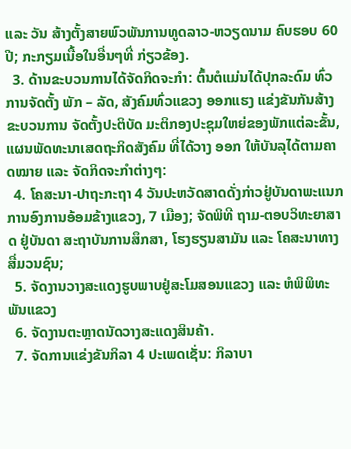ແລະ ວັນ ສ້າງຕັ້ງສາຍພົວພັນການທູດລາວ-ຫວຽດນາມ ຄົບຮອບ 60 ປີ; ກະກຽມເນື້ອໃນອື່ນໆທີ່ ກ່ຽວຂ້ອງ.
  3. ດ້ານຂະບວນການໄດ້ຈັດກິດຈະກຳ: ຕົ້ນຕໍແມ່ນໄດ້ປຸກລະດົມ ທົ່ວການຈັດຕັ້ງ ພັກ – ລັດ, ສັງຄົມທົ່ວແຂວງ ອອກແຮງ ແຂ່ງຂັນກັນສ້າງຂະບວນການ ຈັດຕັ້ງປະຕິບັດ ມະຕິກອງປະຊຸມໃຫຍ່ຂອງພັກແຕ່ລະຂັ້ນ, ແຜນພັດທະນາເສດຖະກິດສັງຄົມ ທີ່ໄດ້ວາງ ອອກ ໃຫ້ບັນລຸໄດ້ຕາມຄາດໝາຍ ແລະ ຈັດກິດຈະກຳຕ່າງໆ:
  4. ໂຄສະນາ-ປາຖະກະຖາ 4 ວັນປະຫວັດສາດດັ່ງກ່າວຢູ່ບັນດາພະແນກການອົງການອ້ອມຂ້າງແຂວງ, 7 ເມືອງ; ຈັດພິທີ ຖາມ-ຕອບວິທະຍາສາດ ຢູ່ບັນດາ ສະຖາບັນການສຶກສາ, ໂຮງຮຽນສາມັນ ແລະ ໂຄສະນາທາງສື່ມວນຊົນ;
  5. ຈັດງານວາງສະແດງຮູບພາບຢູ່ສະໂມສອນແຂວງ ແລະ ຫໍພິພິທະພັນແຂວງ
  6. ຈັດງານຕະຫຼາດນັດວາງສະແດງສິນຄ້າ.
  7. ຈັດການແຂ່ງຂັນກິລາ 4 ປະເພດເຊັ່ນ: ກິລາບາ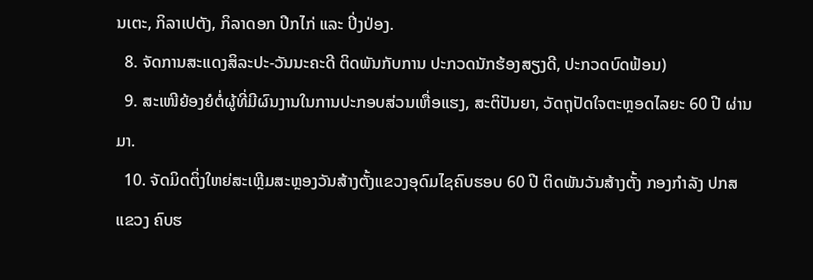ນເຕະ, ກິລາເປຕັງ, ກິລາດອກ ປີກໄກ່ ແລະ ປິ່ງປ່ອງ.
  8. ຈັດການສະແດງສິລະປະ-ວັນນະຄະດີ ຕິດພັນກັບການ ປະກວດນັກຮ້ອງສຽງດີ, ປະກວດບົດຟ້ອນ)
  9. ສະເໜີຍ້ອງຍໍຕໍ່ຜູ້ທີ່ມີຜົນງານໃນການປະກອບສ່ວນເຫື່ອແຮງ, ສະຕິປັນຍາ, ວັດຖຸປັດໃຈຕະຫຼອດໄລຍະ 60 ປີ ຜ່ານມາ.
  10. ຈັດມິດຕິ່ງໃຫຍ່ສະເຫຼີມສະຫຼອງວັນສ້າງຕັ້ງແຂວງອຸດົມໄຊຄົບຮອບ 60 ປີ ຕິດພັນວັນສ້າງຕັ້ງ ກອງກຳລັງ ປກສ ແຂວງ ຄົບຮ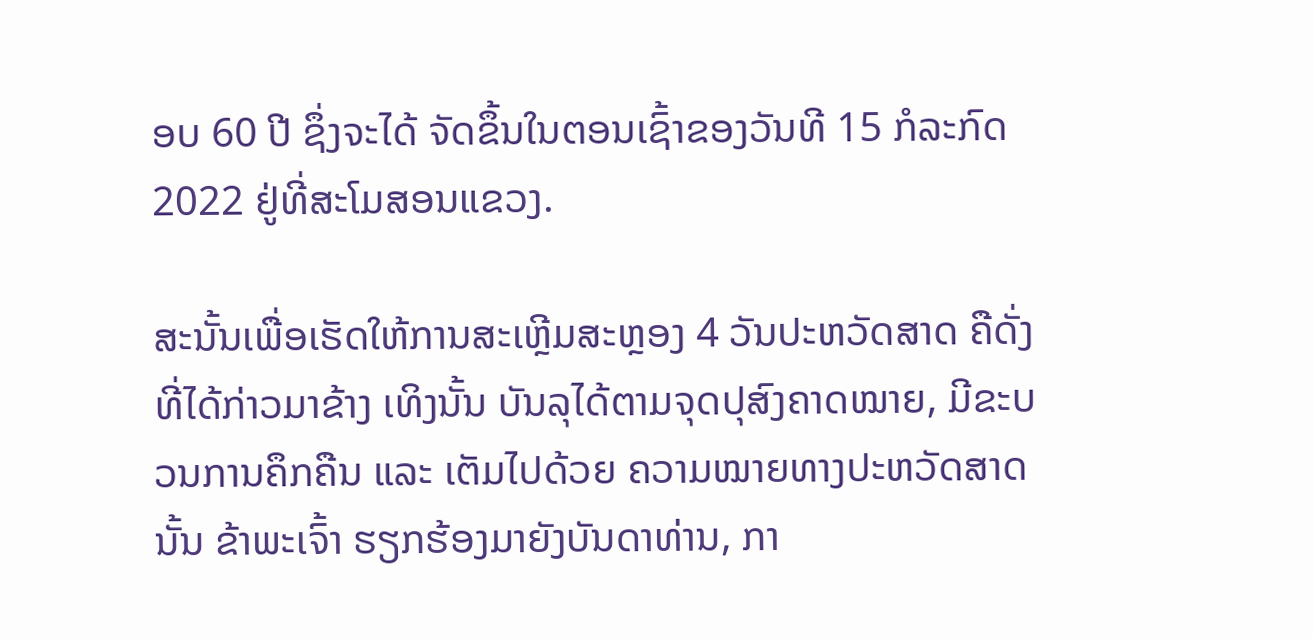ອບ 60 ປີ ຊຶ່ງຈະໄດ້ ຈັດຂຶ້ນໃນຕອນເຊົ້າຂອງວັນທີ 15 ກໍລະກົດ 2022 ຢູ່ທີ່ສະໂມສອນແຂວງ.

ສະນັ້ນເພື່ອເຮັດໃຫ້ການສະເຫຼີມສະຫຼອງ 4 ວັນປະຫວັດສາດ ຄືດັ່ງທີ່ໄດ້ກ່າວມາຂ້າງ ເທິງນັ້ນ ບັນລຸໄດ້ຕາມຈຸດປຸສົງຄາດໝາຍ, ມີຂະບວນການຄຶກຄືນ ແລະ ເຕັມໄປດ້ວຍ ຄວາມໝາຍທາງປະຫວັດສາດນັ້ນ ຂ້າພະເຈົ້າ ຮຽກຮ້ອງມາຍັງບັນດາທ່ານ, ກາ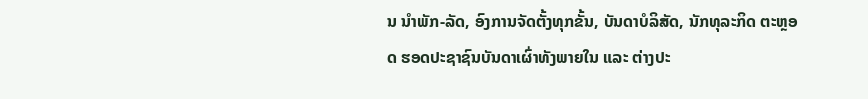ນ ນໍາພັກ-ລັດ, ອົງການຈັດຕັ້ງທຸກຂັ້ນ, ບັນດາບໍລິສັດ, ນັກທຸລະກິດ ຕະຫຼອດ ຮອດປະຊາຊົນບັນດາເຜົ່າທັງພາຍໃນ ແລະ ຕ່າງປະ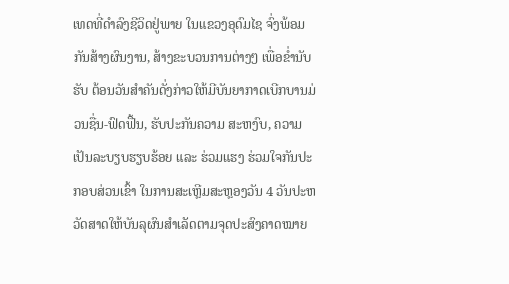ເທດທີ່ດຳລົງຊີວິດຢູ່ພາຍ ໃນແຂວງອຸດົມໄຊ ຈົ່ງພ້ອມກັນສ້າງຜົນງານ, ສ້າງຂະບວນການຕ່າງໆ ເພື່ອຂ່ຳນັບຮັບ ຕ້ອນວັນສຳຄັນດັ່ງກ່າວໃຫ້ມີບັນຍາກາດເບີກບານມ່ວນຊື່ນ-ຟົດຟື້ນ, ຮັບປະກັນຄວາມ ສະຫງົບ, ຄວາມເປັນລະບຽບຮຽບຮ້ອຍ ແລະ ຮ່ວມແຮງ ຮ່ວມໃຈກັນປະກອບສ່ວນເຂົ້າ ໃນການສະເຫຼີມສະຫຼອງວັນ 4 ວັນປະຫວັດສາດໃຫ້ບັນລຸຜົນສຳເລັດຕາມຈຸດປະສົງຄາດໝາຍ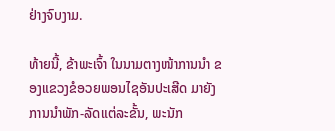ຢ່າງຈົບງາມ.

ທ້າຍນີ້, ຂ້າພະເຈົ້າ ໃນນາມຕາງໜ້າການນຳ ຂອງແຂວງຂໍອວຍພອນໄຊອັນປະເສີດ ມາຍັງການນຳພັກ-ລັດແຕ່ລະຂັ້ນ, ພະນັກ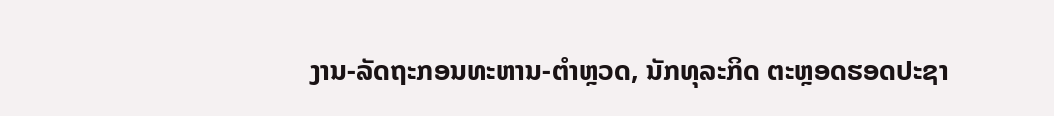ງານ-ລັດຖະກອນທະຫານ-ຕຳຫຼວດ, ນັກທຸລະກິດ ຕະຫຼອດຮອດປະຊາ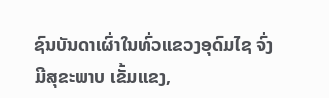ຊົນບັນດາເຜົ່າໃນທົ່ວແຂວງອຸດົມໄຊ ຈົ່ງມີສຸຂະພາບ ເຂັ້ມແຂງ,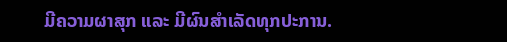ມີຄວາມຜາສຸກ ແລະ ມີຜົນສຳເລັດທຸກປະການ.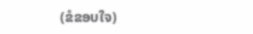(ຂໍຂອບໃຈ)